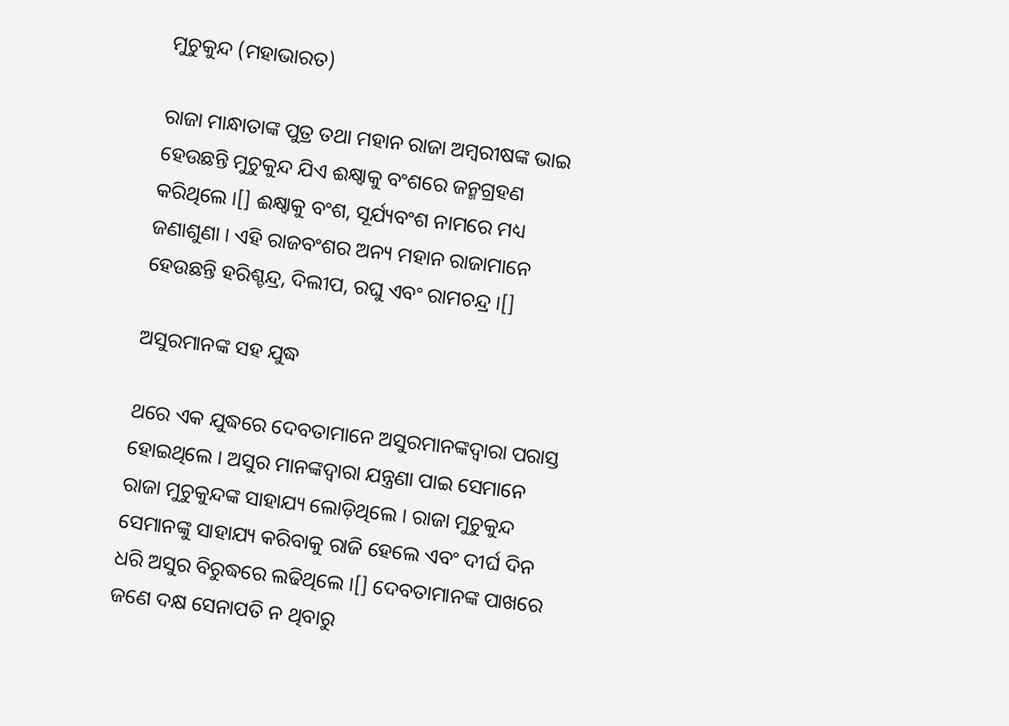ମୁଚୁକୁନ୍ଦ (ମହାଭାରତ)

ରାଜା ମାନ୍ଧାତାଙ୍କ ପୁତ୍ର ତଥା ମହାନ ରାଜା ଅମ୍ବରୀଷଙ୍କ ଭାଇ ହେଉଛନ୍ତି ମୁଚୁକୁନ୍ଦ ଯିଏ ଈକ୍ଷ୍ୱାକୁ ବଂଶରେ ଜନ୍ମଗ୍ରହଣ କରିଥିଲେ ।[] ଈକ୍ଷ୍ୱାକୁ ବଂଶ, ସୂର୍ଯ୍ୟବଂଶ ନାମରେ ମଧ୍ୟ ଜଣାଶୁଣା । ଏହି ରାଜବଂଶର ଅନ୍ୟ ମହାନ ରାଜାମାନେ ହେଉଛନ୍ତି ହରିଶ୍ଚନ୍ଦ୍ର, ଦିଲୀପ, ରଘୁ ଏବଂ ରାମଚନ୍ଦ୍ର ।[]

ଅସୁରମାନଙ୍କ ସହ ଯୁଦ୍ଧ

ଥରେ ଏକ ଯୁଦ୍ଧରେ ଦେବତାମାନେ ଅସୁରମାନଙ୍କଦ୍ୱାରା ପରାସ୍ତ ହୋଇଥିଲେ । ଅସୁର ମାନଙ୍କଦ୍ୱାରା ଯନ୍ତ୍ରଣା ପାଇ ସେମାନେ ରାଜା ମୁଚୁକୁନ୍ଦଙ୍କ ସାହାଯ୍ୟ ଲୋଡ଼ିଥିଲେ । ରାଜା ମୁଚୁକୁନ୍ଦ ସେମାନଙ୍କୁ ସାହାଯ୍ୟ କରିବାକୁ ରାଜି ହେଲେ ଏବଂ ଦୀର୍ଘ ଦିନ ଧରି ଅସୁର ବିରୁଦ୍ଧରେ ଲଢିଥିଲେ ।[] ଦେବତାମାନଙ୍କ ପାଖରେ ଜଣେ ଦକ୍ଷ ସେନାପତି ନ ଥିବାରୁ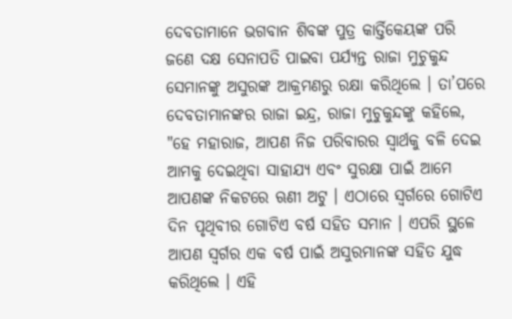ଦେବତାମାନେ ଭଗବାନ ଶିବଙ୍କ ପୁତ୍ର କାର୍ତ୍ତିକେୟଙ୍କ ପରି ଜଣେ ଦକ୍ଷ ସେନାପତି ପାଇବା ପର୍ଯ୍ୟନ୍ତ ରାଜା ମୁଚୁକୁନ୍ଦ ସେମାନଙ୍କୁ ଅସୁରଙ୍କ ଆକ୍ରମଣରୁ ରକ୍ଷା କରିଥିଲେ । ତା’ପରେ ଦେବତାମାନଙ୍କର ରାଜା ଇନ୍ଦ୍ର, ରାଜା ମୁଚୁକୁନ୍ଦଙ୍କୁ କହିଲେ, "ହେ ମହାରାଜ, ଆପଣ ନିଜ ପରିବାରର ସ୍ୱାର୍ଥକୁ ବଳି ଦେଇ ଆମକୁ ଦେଇଥିବା ସାହାଯ୍ୟ ଏବଂ ସୁରକ୍ଷା ପାଇଁ ଆମେ ଆପଣଙ୍କ ନିକଟରେ ଋଣୀ ଅଟୁ । ଏଠାରେ ସ୍ୱର୍ଗରେ ଗୋଟିଏ ଦିନ ପୃଥିବୀର ଗୋଟିଏ ବର୍ଷ ସହିତ ସମାନ । ଏପରି ସ୍ଥଳେ ଆପଣ ସ୍ୱର୍ଗର ଏକ ବର୍ଷ ପାଇଁ ଅସୁରମାନଙ୍କ ସହିତ ଯୁଦ୍ଧ କରିଥିଲେ । ଏହି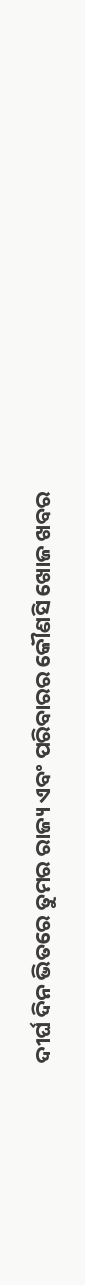ଦୀର୍ଘ ଦିନ ଭିତରେ ତୁମର ରାଜ୍ୟ ଏବଂ ପରିବାରର କୌଣସି ଖୋଜ ଖବର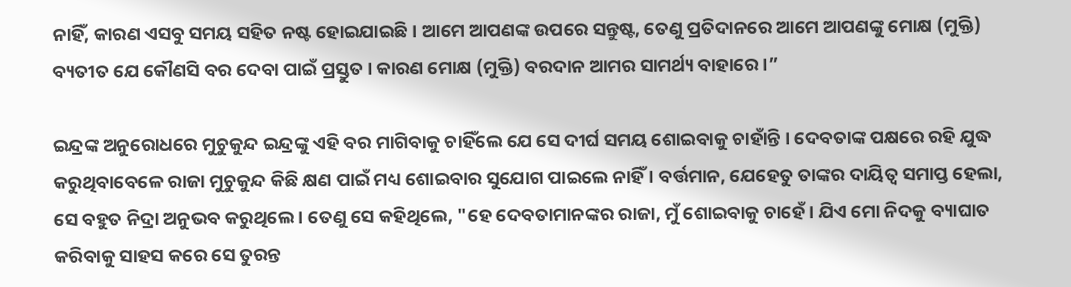ନାହିଁ, କାରଣ ଏସବୁ ସମୟ ସହିତ ନଷ୍ଟ ହୋଇଯାଇଛି । ଆମେ ଆପଣଙ୍କ ଉପରେ ସନ୍ତୁଷ୍ଟ, ତେଣୁ ପ୍ରତିଦାନରେ ଆମେ ଆପଣଙ୍କୁ ମୋକ୍ଷ (ମୁକ୍ତି) ବ୍ୟତୀତ ଯେ କୌଣସି ବର ଦେବା ପାଇଁ ପ୍ରସ୍ତୁତ । କାରଣ ମୋକ୍ଷ (ମୁକ୍ତି) ବରଦାନ ଆମର ସାମର୍ଥ୍ୟ ବାହାରେ ।”

ଇନ୍ଦ୍ରଙ୍କ ଅନୁରୋଧରେ ମୁଚୁକୁନ୍ଦ ଇନ୍ଦ୍ରଙ୍କୁ ଏହି ବର ମାଗିବାକୁ ଚାହିଁଲେ ଯେ ସେ ଦୀର୍ଘ ସମୟ ଶୋଇବାକୁ ଚାହାଁନ୍ତି । ଦେବତାଙ୍କ ପକ୍ଷରେ ରହି ଯୁଦ୍ଧ କରୁଥିବାବେଳେ ରାଜା ମୁଚୁକୁନ୍ଦ କିଛି କ୍ଷଣ ପାଇଁ ମଧ୍ୟ ଶୋଇବାର ସୁଯୋଗ ପାଇଲେ ନାହିଁ । ବର୍ତ୍ତମାନ, ଯେହେତୁ ତାଙ୍କର ଦାୟିତ୍ୱ ସମାପ୍ତ ହେଲା, ସେ ବହୁତ ନିଦ୍ରା ଅନୁଭବ କରୁଥିଲେ । ତେଣୁ ସେ କହିଥିଲେ, "ହେ ଦେବତାମାନଙ୍କର ରାଜା, ମୁଁ ଶୋଇବାକୁ ଚାହେଁ । ଯିଏ ମୋ ନିଦକୁ ବ୍ୟାଘାତ କରିବାକୁ ସାହସ କରେ ସେ ତୁରନ୍ତ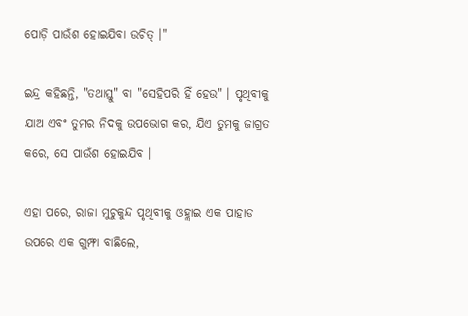ପୋଡ଼ି ପାଉଁଶ ହୋଇଯିବା ଉଚିତ୍ ।"

ଇନ୍ଦ୍ର କହିଛନ୍ତି, "ତଥାସ୍ତୁ" ବା "ସେହିପରି ହିଁ ହେଉ" । ପୃଥିବୀକୁ ଯାଅ ଏବଂ ତୁମର ନିଦକୁ ଉପଭୋଗ କର, ଯିଏ ତୁମକୁ ଜାଗ୍ରତ କରେ, ସେ ପାଉଁଶ ହୋଇଯିବ ।

ଏହା ପରେ, ରାଜା ମୁଚୁକୁନ୍ଦ ପୃଥିବୀକୁ ଓହ୍ଲାଇ ଏକ ପାହାଡ ଉପରେ ଏକ ଗୁମ୍ଫା ବାଛିଲେ,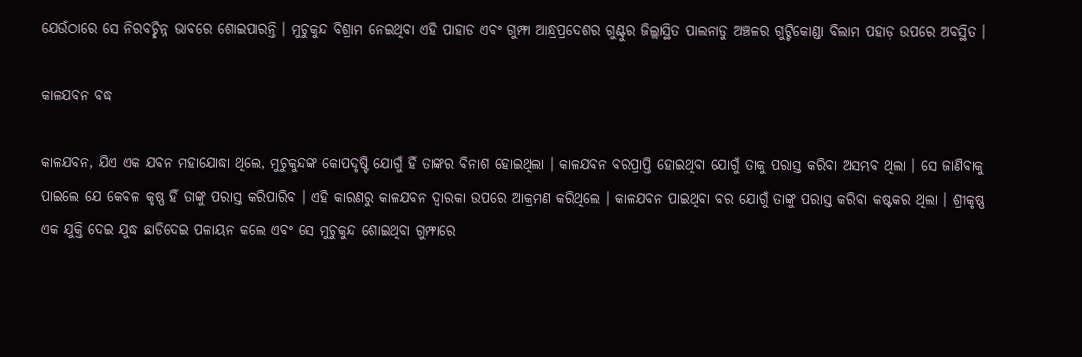ଯେଉଁଠାରେ ସେ ନିରବଚ୍ଛିନ୍ନ ଭାବରେ ଶୋଇପାରନ୍ତି । ମୁଚୁକୁନ୍ଦ ବିଶ୍ରାମ ନେଇଥିବା ଏହି ପାହାଡ ଏବଂ ଗୁମ୍ଫା ଆନ୍ଧ୍ରପ୍ରଦେଶର ଗୁଣ୍ଟୁର ଜିଲ୍ଲାସ୍ଥିତ ପାଲନାଡୁ ଅଞ୍ଚଳର ଗୁଟ୍ଟିକୋଣ୍ଡା ବିଲାମ ପହାଡ଼ ଉପରେ ଅବସ୍ଥିତ ।

କାଳଯବନ ବଦ୍ଧ

କାଳଯବନ, ଯିଏ ଏକ ଯବନ ମହାଯୋଦ୍ଧା ଥିଲେ, ମୁଚୁକୁନ୍ଦଙ୍କ କୋପଦୃଷ୍ଟି ଯୋଗୁଁ ହିଁ ତାଙ୍କର ବିନାଶ ହୋଇଥିଲା । କାଳଯବନ ବରପ୍ରାପ୍ତି ହୋଇଥିବା ଯୋଗୁଁ ତାକୁ ପରାସ୍ତ କରିବା ଅସମ୍ଭବ ଥିଲା । ସେ ଜାଣିବାକୁ ପାଇଲେ ଯେ କେବଳ କୃଷ୍ଣ ହିଁ ତାଙ୍କୁ ପରାସ୍ତ କରିପାରିବ । ଏହି କାରଣରୁ କାଳଯବନ ଦ୍ୱାରକା ଉପରେ ଆକ୍ରମଣ କରିଥିଲେ । କାଳଯବନ ପାଇଥିବା ବର ଯୋଗୁଁ ତାଙ୍କୁ ପରାସ୍ତ କରିବା କଷ୍ଟକର ଥିଲା । ଶ୍ରୀକୃଷ୍ଣ ଏକ ଯୁକ୍ତି ଦେଇ ଯୁଦ୍ଧ ଛାଡିଦେଇ ପଳାୟନ କଲେ ଏବଂ ସେ ମୁଚୁକୁନ୍ଦ ଶୋଇଥିବା ଗୁମ୍ଫାରେ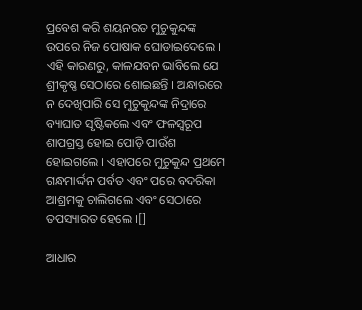ପ୍ରବେଶ କରି ଶୟନରତ ମୁଚୁକୁନ୍ଦଙ୍କ ଉପରେ ନିଜ ପୋଷାକ ଘୋଡାଇଦେଲେ । ଏହି କାରଣରୁ, କାଳଯବନ ଭାବିଲେ ଯେ ଶ୍ରୀକୃଷ୍ଣ ସେଠାରେ ଶୋଇଛନ୍ତି । ଅନ୍ଧାରରେ ନ ଦେଖିପାରି ସେ ମୁଚୁକୁନ୍ଦଙ୍କ ନିଦ୍ରାରେ ବ୍ୟାଘାତ ସୃଷ୍ଟିକଲେ ଏବଂ ଫଳସ୍ୱରୂପ ଶାପଗ୍ରସ୍ତ ହୋଇ ପୋଡ଼ି ପାଉଁଶ ହୋଇଗଲେ । ଏହାପରେ ମୁଚୁକୁନ୍ଦ ପ୍ରଥମେ ଗନ୍ଧମାର୍ଦ୍ଦନ ପର୍ବତ ଏବଂ ପରେ ବଦରିକା ଆଶ୍ରମକୁ ଚାଲିଗଲେ ଏବଂ ସେଠାରେ ତପସ୍ୟାରତ ହେଲେ ।[]

ଆଧାର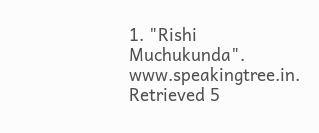1. "Rishi Muchukunda". www.speakingtree.in. Retrieved 5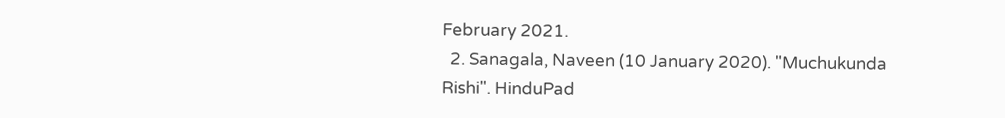February 2021.
  2. Sanagala, Naveen (10 January 2020). "Muchukunda Rishi". HinduPad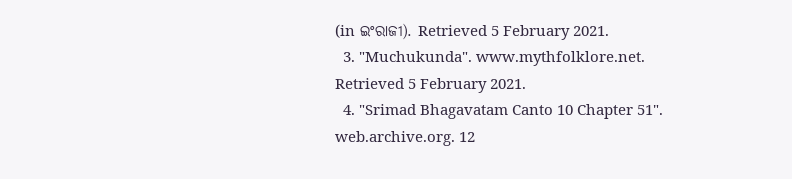(in ଇଂରାଜୀ). Retrieved 5 February 2021.
  3. "Muchukunda". www.mythfolklore.net. Retrieved 5 February 2021.
  4. "Srimad Bhagavatam Canto 10 Chapter 51". web.archive.org. 12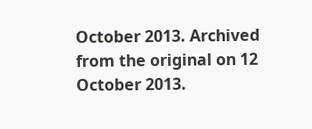October 2013. Archived from the original on 12 October 2013.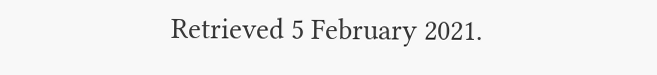Retrieved 5 February 2021.